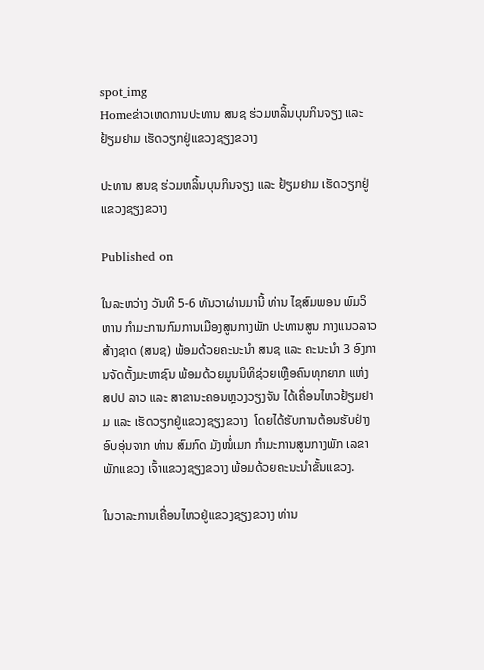spot_img
Homeຂ່າວເຫດການປະທານ ສນຊ ຮ່ວມຫລິ້ນບຸນກິນຈຽງ ແລະ ຢ້ຽມຢາມ ເຮັດວຽກຢູ່ແຂວງຊຽງຂວາງ

ປະທານ ສນຊ ຮ່ວມຫລິ້ນບຸນກິນຈຽງ ແລະ ຢ້ຽມຢາມ ເຮັດວຽກຢູ່ແຂວງຊຽງຂວາງ

Published on

ໃນລະຫວ່າງ ວັນທີ 5-6 ທັນວາຜ່ານມານີ້ ທ່ານ ໄຊສົມພອນ ພົມວິຫານ ກຳມະການກົມການເມືອງສູນກາງພັກ ປະທານສູນ ກາງແນວລາວສ້າງຊາດ (ສນຊ) ພ້ອມດ້ວຍຄະນະນຳ ສນຊ ແລະ ຄະນະນຳ 3 ອົງການຈັດຕັ້ງມະຫາຊົນ ພ້ອມດ້ວຍມູນນິທິຊ່ວຍເຫຼືອຄົນທຸກຍາກ ແຫ່ງ ສປປ ລາວ ແລະ ສາຂານະຄອນຫຼວງວຽງຈັນ ໄດ້ເຄື່ອນໄຫວຢ້ຽມຢາມ ແລະ ເຮັດວຽກຢູ່ແຂວງຊຽງຂວາງ  ໂດຍໄດ້ຮັບການຕ້ອນຮັບຢ່າງອົບອຸ່ນຈາກ ທ່ານ ສົມກົດ ມັງໜໍ່ເມກ ກຳມະການສູນກາງພັກ ເລຂາພັກແຂວງ ເຈົ້າແຂວງຊຽງຂວາງ ພ້ອມດ້ວຍຄະນະນຳຂັ້ນແຂວງ.

ໃນວາລະການເຄື່ອນໄຫວຢູ່ແຂວງຊຽງຂວາງ ທ່ານ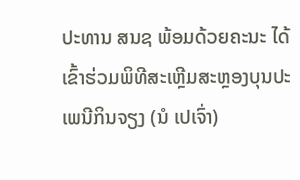ປະທານ ສນຊ ພ້ອມດ້ວຍຄະນະ ໄດ້ເຂົ້າຮ່ວມພິທີສະເຫຼີມສະຫຼອງບຸນປະເພນີກິນຈຽງ (ນໍ ເປເຈົ່າ)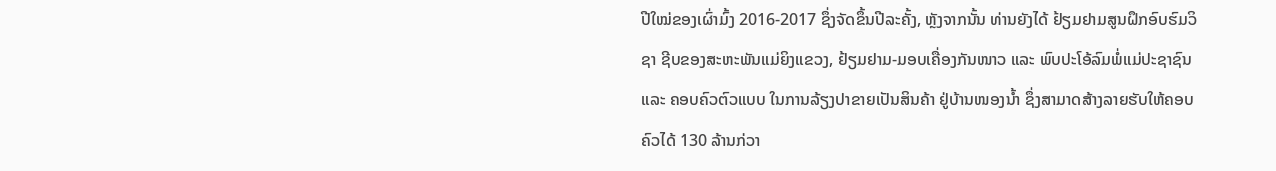ປີໃໝ່ຂອງເຜົ່າມົ້ງ 2016-2017 ຊຶ່ງຈັດຂຶ້ນປີລະຄັ້ງ, ຫຼັງຈາກນັ້ນ ທ່ານຍັງໄດ້ ຢ້ຽມຢາມສູນຝຶກອົບຮົມວິຊາ ຊີບຂອງສະຫະພັນແມ່ຍິງແຂວງ, ຢ້ຽມຢາມ-ມອບເຄື່ອງກັນໜາວ ແລະ ພົບປະໂອ້ລົມພໍ່ແມ່ປະຊາຊົນ ແລະ ຄອບຄົວຕົວແບບ ໃນການລ້ຽງປາຂາຍເປັນສິນຄ້າ ຢູ່ບ້ານໜອງນ້ຳ ຊຶ່ງສາມາດສ້າງລາຍຮັບໃຫ້ຄອບຄົວໄດ້ 130 ລ້ານກ່ວາ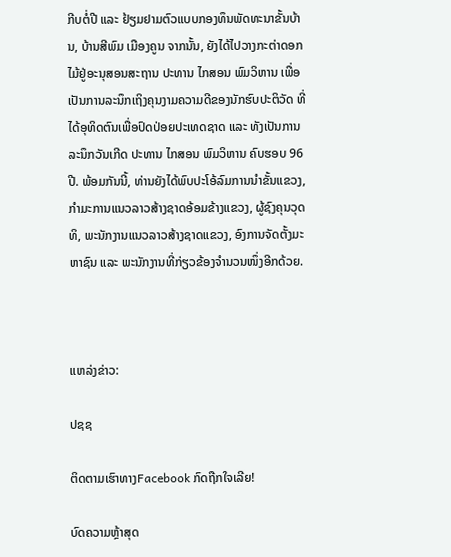ກີບຕໍ່ປີ ແລະ ຢ້ຽມຢາມຕົວແບບກອງທຶນພັດທະນາຂັ້ນບ້ານ, ບ້ານສີພົມ ເມືອງຄູນ ຈາກນັ້ນ, ຍັງໄດ້ໄປວາງກະຕ່າດອກໄມ້ຢູ່ອະນຸສອນສະຖານ ປະທານ ໄກສອນ ພົມວິຫານ ເພື່ອເປັນການລະນຶກເຖິງຄຸນງາມຄວາມດີຂອງນັກຮົບປະຕິວັດ ທີ່ໄດ້ອຸທິດຕົນເພື່ອປົດປ່ອຍປະເທດຊາດ ແລະ ທັງເປັນການລະນຶກວັນເກີດ ປະທານ ໄກສອນ ພົມວິຫານ ຄົບຮອບ 96 ປີ. ພ້ອມກັນນີ້, ທ່ານຍັງໄດ້ພົບປະໂອ້ລົມການນຳຂັ້ນແຂວງ, ກຳມະການແນວລາວສ້າງຊາດອ້ອມຂ້າງແຂວງ, ຜູ້ຊົງຄຸນວຸດທິ, ພະນັກງານແນວລາວສ້າງຊາດແຂວງ, ອົງການຈັດຕັ້ງມະຫາຊົນ ແລະ ພະນັກງານທີ່ກ່ຽວຂ້ອງຈຳນວນໜຶ່ງອີກດ້ວຍ.



ແຫລ່ງຂ່າວ:

ປຊຊ

ຕິດຕາມເຮົາທາງFacebook ກົດຖືກໃຈເລີຍ!

ບົດຄວາມຫຼ້າສຸດ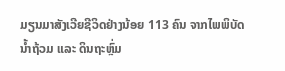ມຽນມາສັງເວີຍຊີວິດຢ່າງນ້ອຍ 113 ຄົນ ຈາກໄພພິບັດນ້ຳຖ້ວມ ແລະ ດິນຖະຫຼົ່ມ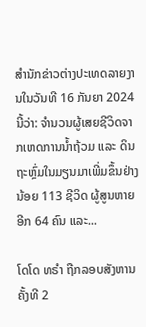ສຳນັກຂ່າວຕ່າງປະເທດລາຍງານໃນວັນທີ 16 ກັນຍາ 2024 ນີ້ວ່າ: ຈຳນວນຜູ້ເສຍຊີວິດຈາກເຫດການນ້ຳຖ້ວມ ແລະ ດິນຖະຫຼົ່ມໃນມຽນມາເພີ່ມຂຶ້ນຢ່າງນ້ອຍ 113 ຊີວິດ ຜູ້ສູນຫາຍອີກ 64 ຄົນ ແລະ...

ໂດໂດ ທຣຳ ຖືກລອບສັງຫານຄັ້ງທີ 2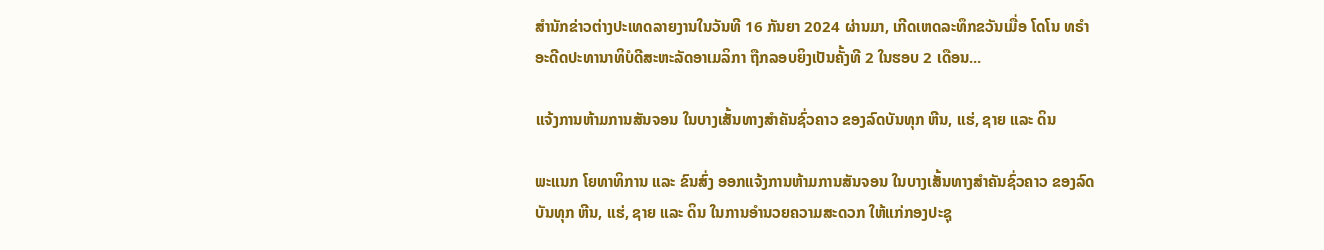ສຳນັກຂ່າວຕ່າງປະເທດລາຍງານໃນວັນທີ 16 ກັນຍາ 2024 ຜ່ານມາ, ເກີດເຫດລະທຶກຂວັນເມື່ອ ໂດໂນ ທຣຳ ອະດີດປະທານາທິບໍດີສະຫະລັດອາເມລິກາ ຖືກລອບຍິງເປັນຄັ້ງທີ 2 ໃນຮອບ 2 ເດືອນ...

ແຈ້ງການຫ້າມການສັນຈອນ ໃນບາງເສັ້ນທາງສໍາຄັນຊົ່ວຄາວ ຂອງລົດບັນທຸກ ຫີນ, ແຮ່, ຊາຍ ແລະ ດິນ

ພະແນກ ໂຍທາທິການ ແລະ ຂົນສົ່ງ ອອກແຈ້ງການຫ້າມການສັນຈອນ ໃນບາງເສັ້ນທາງສໍາຄັນຊົ່ວຄາວ ຂອງລົດບັນທຸກ ຫີນ, ແຮ່, ຊາຍ ແລະ ດິນ ໃນການອໍານວຍຄວາມສະດວກ ໃຫ້ແກ່ກອງປະຊຸ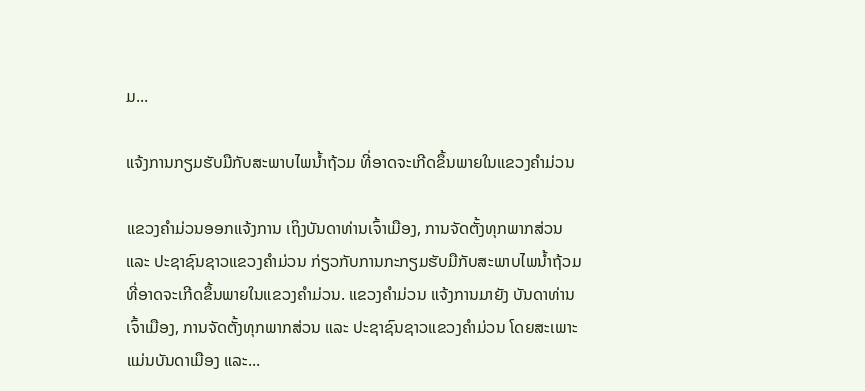ມ...

ແຈ້ງການກຽມຮັບມືກັບສະພາບໄພນໍ້າຖ້ວມ ທີ່ອາດຈະເກີດຂຶ້ນພາຍໃນແຂວງຄໍາມ່ວນ

ແຂວງຄຳມ່ວນອອກແຈ້ງການ ເຖິງບັນດາທ່ານເຈົ້າເມືອງ, ການຈັດຕັ້ງທຸກພາກສ່ວນ ແລະ ປະຊາຊົນຊາວແຂວງຄໍາມ່ວນ ກ່ຽວກັບການກະກຽມຮັບມືກັບສະພາບໄພນໍ້າຖ້ວມ ທີ່ອາດຈະເກີດຂຶ້ນພາຍໃນແຂວງຄໍາມ່ວນ. ແຂວງຄໍາມ່ວນ ແຈ້ງການມາຍັງ ບັນດາທ່ານເຈົ້າເມືອງ, ການຈັດຕັ້ງທຸກພາກສ່ວນ ແລະ ປະຊາຊົນຊາວແຂວງຄໍາມ່ວນ ໂດຍສະເພາະແມ່ນບັນດາເມືອງ ແລະ...